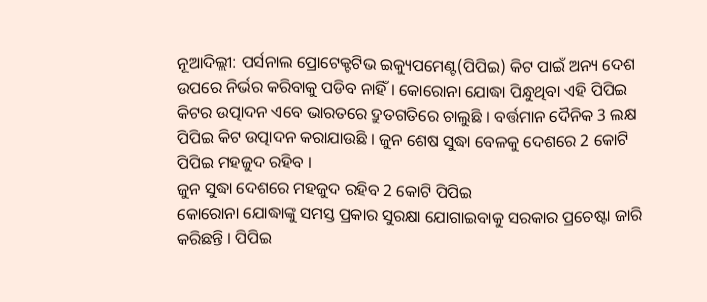ନୂଆଦିଲ୍ଲୀ: ପର୍ସନାଲ ପ୍ରୋଟେକ୍ଟଟିଭ ଇକ୍ୟୁପମେଣ୍ଟ(ପିପିଇ) କିଟ ପାଇଁ ଅନ୍ୟ ଦେଶ ଉପରେ ନିର୍ଭର କରିବାକୁ ପଡିବ ନାହିଁ । କୋରୋନା ଯୋଦ୍ଧା ପିନ୍ଧୁଥିବା ଏହି ପିପିଇ କିଟର ଉତ୍ପାଦନ ଏବେ ଭାରତରେ ଦ୍ରୁତଗତିରେ ଚାଲୁଛି । ବର୍ତ୍ତମାନ ଦୈନିକ 3 ଲକ୍ଷ ପିପିଇ କିଟ ଉତ୍ପାଦନ କରାଯାଉଛି । ଜୁନ ଶେଷ ସୁଦ୍ଧା ବେଳକୁ ଦେଶରେ 2 କୋଟି ପିପିଇ ମହଜୁଦ ରହିବ ।
ଜୁନ ସୁଦ୍ଧା ଦେଶରେ ମହଜୁଦ ରହିବ 2 କୋଟି ପିପିଇ
କୋରୋନା ଯୋଦ୍ଧାଙ୍କୁ ସମସ୍ତ ପ୍ରକାର ସୁରକ୍ଷା ଯୋଗାଇବାକୁ ସରକାର ପ୍ରଚେଷ୍ଟା ଜାରି କରିଛନ୍ତି । ପିପିଇ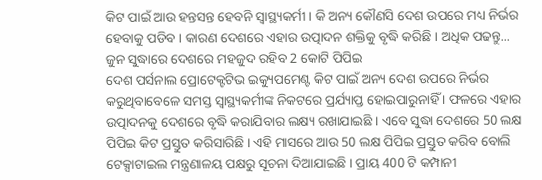କିଟ ପାଇଁ ଆଉ ହନ୍ତସନ୍ତ ହେବନି ସ୍ବାସ୍ଥ୍ୟକର୍ମୀ । କି ଅନ୍ୟ କୌଣସି ଦେଶ ଉପରେ ମଧ୍ୟ ନିର୍ଭର ହେବାକୁ ପଡିବ । କାରଣ ଦେଶରେ ଏହାର ଉତ୍ପାଦନ ଶକ୍ତିକୁ ବୃଦ୍ଧି କରିଛି । ଅଧିକ ପଢନ୍ତୁ...
ଜୁନ ସୁଦ୍ଧାରେ ଦେଶରେ ମହଜୁଦ ରହିବ 2 କୋଟି ପିପିଇ
ଦେଶ ପର୍ସନାଲ ପ୍ରୋଟେକ୍ଟଟିଭ ଇକ୍ୟୁପମେଣ୍ଟ କିଟ ପାଇଁ ଅନ୍ୟ ଦେଶ ଉପରେ ନିର୍ଭର କରୁଥିବାବେଳେ ସମସ୍ତ ସ୍ବାସ୍ଥ୍ୟକର୍ମୀଙ୍କ ନିକଟରେ ପ୍ରର୍ଯ୍ୟାପ୍ତ ହୋଇପାରୁନାହିଁ । ଫଳରେ ଏହାର ଉତ୍ପାଦନକୁ ଦେଶରେ ବୃଦ୍ଧି କରାଯିବାର ଲକ୍ଷ୍ୟ ରଖାଯାଇଛି । ଏବେ ସୁଦ୍ଧା ଦେଶରେ 50 ଲକ୍ଷ ପିପିଇ କିଟ ପ୍ରସ୍ତୁତ କରିସାରିଛି । ଏହି ମାସରେ ଆଉ 50 ଲକ୍ଷ ପିପିଇ ପ୍ରସ୍ତୁତ କରିବ ବୋଲି ଟେକ୍ସାଟାଇଲ ମନ୍ତ୍ରଣାଳୟ ପକ୍ଷରୁ ସୂଚନା ଦିଆଯାଇଛି । ପ୍ରାୟ 400 ଟି କମ୍ପାନୀ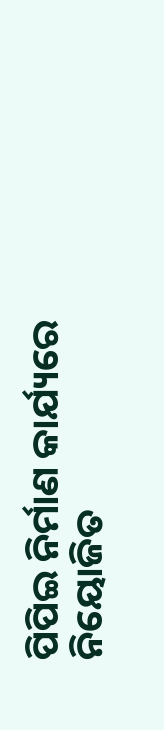ପିପିଇ ନିର୍ମାଣ କାର୍ଯ୍ୟରେ ନିୟୋଜିତ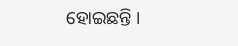ହୋଇଛନ୍ତି ।